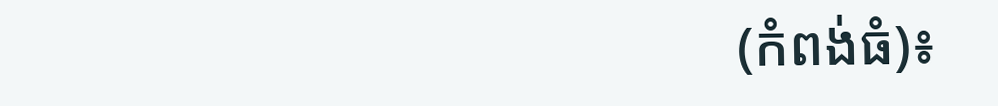(កំពង់ធំ)៖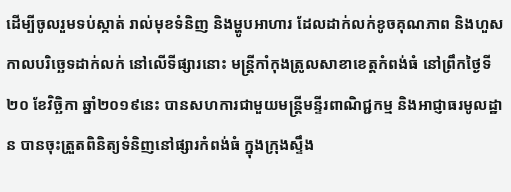ដើម្បីចូលរួមទប់ស្កាត់ រាល់មុខទំនិញ និងម្ហូបអាហារ ដែលដាក់លក់ខូចគុណភាព និងហួសកាលបរិច្ឆេទដាក់លក់ នៅលើទីផ្សារនោះ មន្រ្ដីកាំកុងត្រូលសាខាខេត្តកំពង់ធំ នៅព្រឹកថ្ងៃទី២០ ខែវិច្ឆិកា ឆ្នាំ២០១៩នេះ បានសហការជាមួយមន្រ្តីមន្ទីរពាណិជ្ជកម្ម និងអាជ្ញាធរមូលដ្ឋាន បានចុះត្រួតពិនិត្យទំនិញនៅផ្សារកំពង់ធំ ក្នុងក្រុងស្ទឹង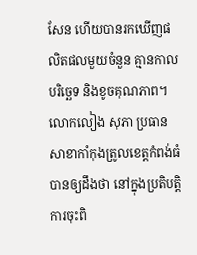សែន ហើយបានរកឃើញផលិតផលមួយចំនួន គ្មានកាលបរិច្ឆេទ និងខូចគុណភាព។
លោកលៀង សុភា ប្រធានសាខាកាំកុងត្រូលខេត្តកំពង់ធំ បានឲ្យដឹងថា នៅក្នុងប្រតិបត្តិការចុះពិ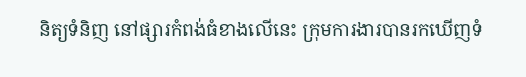និត្យទំនិញ នៅផ្សារកំពង់ធំខាងលើនេះ ក្រុមការងារបានរកឃើញទំ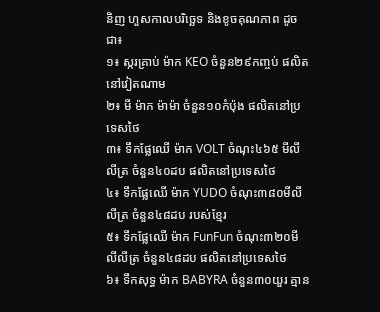និញ ហួសកាលបរិច្ឆេទ និងខូចគុណភាព ដូចជា៖
១៖ ស្ករគ្រាប់ ម៉ាក KEO ចំនួន២៩កញ្ចប់ ផលិតនៅវៀតណាម
២៖ មី ម៉ាក ម៉ាម៉ា ចំនួន១០កំប៉ុង ផលិតនៅប្រទេសថៃ
៣៖ ទឹកផ្លែឈើ ម៉ាក VOLT ចំណុះ៤៦៥ មីលីលីត្រ ចំនួន៤០ដប ផលិតនៅប្រទេសថៃ
៤៖ ទឹកផ្លែឈើ ម៉ាក YUDO ចំណុះ៣៨០មីលីលីត្រ ចំនួន៤៨ដប របស់ខ្មែរ
៥៖ ទឹកផ្លែឈើ ម៉ាក FunFun ចំណុះ៣២០មីលីលីត្រ ចំនួន៤៨ដប ផលិតនៅប្រទេសថៃ
៦៖ ទឹកសុទ្ធ ម៉ាក BABYRA ចំនួន៣០យួរ គ្មាន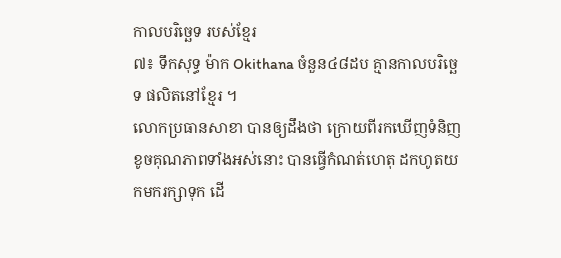កាលបរិច្ឆេទ របស់ខ្មែរ
៧៖ ទឹកសុទ្ធ ម៉ាក Okithana ចំនួន៤៨ដប គ្មានកាលបរិច្ឆេទ ផលិតនៅខ្មែរ ។
លោកប្រធានសាខា បានឲ្យដឹងថា ក្រោយពីរកឃើញទំនិញខូចគុណភាពទាំងអស់នោះ បានធ្វើកំណត់ហេតុ ដកហូតយកមករក្សាទុក ដើ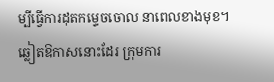ម្បីធ្វើការដុតកម្ទេចចោល នាពេលខាងមុខ។
ឆ្លៀតឱកាសនោះដែរ ក្រុមការ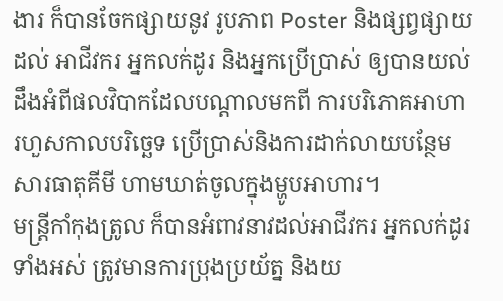ងារ ក៏បានចែកផ្សាយនូវ រូបភាព Poster និងផ្សព្វផ្សាយដល់ អាជីវករ អ្នកលក់ដូរ និងអ្នកប្រើប្រាស់ ឲ្យបានយល់ ដឹងអំពីផលវិបាកដែលបណ្តាលមកពី ការបរិភោគអាហារហួសកាលបរិច្ឆេទ ប្រើប្រាស់និងការដាក់លាយបន្ថែម សារធាតុគីមី ហាមឃាត់ចូលក្នុងម្ហូបអាហារ។
មន្រ្តីកាំកុងត្រូល ក៏បានអំពាវនាវដល់អាជីវករ អ្នកលក់ដូរ ទាំងអស់ ត្រូវមានការប្រុងប្រយ័ត្ន និងយ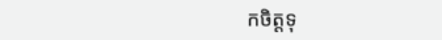កចិត្តទុ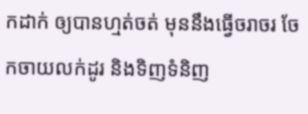កដាក់ ឲ្យបានហ្មត់ចត់ មុននឹងធ្វើចរាចរ ចែកចាយលក់ដូរ និងទិញទំនិញ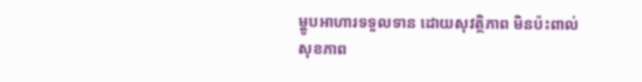ម្ហូបអាហារទទួលទាន ដោយសុវត្ថិភាព មិនប៉ះពាល់សុខភាព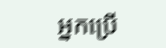អ្នកប្រើ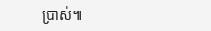ប្រាស់៕